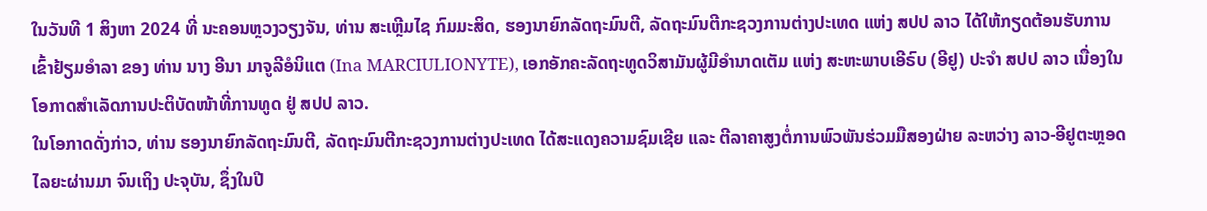ໃນວັນທີ 1 ສິງຫາ 2024 ທີ່ ນະຄອນຫຼວງວຽງຈັນ, ທ່ານ ສະເຫຼີມໄຊ ກົມມະສິດ, ຮອງນາຍົກລັດຖະມົນຕີ, ລັດຖະມົນຕີກະຊວງການຕ່າງປະເທດ ແຫ່ງ ສປປ ລາວ ໄດ້ໃຫ້ກຽດຕ້ອນຮັບການເຂົ້າຢ້ຽມອຳລາ ຂອງ ທ່ານ ນາງ ອີນາ ມາຈູລີອໍນິແຕ (Ina MARCIULIONYTE), ເອກອັກຄະລັດຖະທູດວິສາມັນຜູ້ມີອຳນາດເຕັມ ແຫ່ງ ສະຫະພາບເອີຣົບ (ອີຢູ) ປະຈຳ ສປປ ລາວ ເນື່ອງໃນໂອກາດສຳເລັດການປະຕິບັດໜ້າທີ່ການທູດ ຢູ່ ສປປ ລາວ.
ໃນໂອກາດດັ່ງກ່າວ, ທ່ານ ຮອງນາຍົກລັດຖະມົນຕີ, ລັດຖະມົນຕີກະຊວງການຕ່າງປະເທດ ໄດ້ສະແດງຄວາມຊົມເຊີຍ ແລະ ຕີລາຄາສູງຕໍ່ການພົວພັນຮ່ວມມືສອງຝ່າຍ ລະຫວ່າງ ລາວ-ອີຢູຕະຫຼອດໄລຍະຜ່ານມາ ຈົນເຖິງ ປະຈຸບັນ, ຊຶ່ງໃນປີ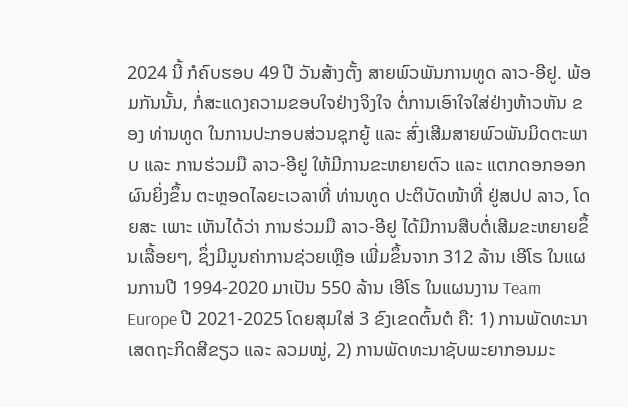2024 ນີ້ ກໍຄົບຮອບ 49 ປີ ວັນສ້າງຕັ້ງ ສາຍພົວພັນການທູດ ລາວ-ອີຢູ. ພ້ອມກັນນັ້ນ, ກໍ່ສະແດງຄວາມຂອບໃຈຢ່າງຈິງໃຈ ຕໍ່ການເອົາໃຈໃສ່ຢ່າງຫ້າວຫັນ ຂອງ ທ່ານທູດ ໃນການປະກອບສ່ວນຊຸກຍູ້ ແລະ ສົ່ງເສີມສາຍພົວພັນມິດຕະພາບ ແລະ ການຮ່ວມມື ລາວ-ອີຢູ ໃຫ້ມີການຂະຫຍາຍຕົວ ແລະ ແຕກດອກອອກຜົນຍິ່ງຂຶ້ນ ຕະຫຼອດໄລຍະເວລາທີ່ ທ່ານທູດ ປະຕິບັດໜ້າທີ່ ຢູ່ສປປ ລາວ, ໂດຍສະ ເພາະ ເຫັນໄດ້ວ່າ ການຮ່ວມມື ລາວ-ອີຢູ ໄດ້ມີການສືບຕໍ່ເສີມຂະຫຍາຍຂຶ້ນເລື້ອຍໆ, ຊຶ່ງມີມູນຄ່າການຊ່ວຍເຫຼືອ ເພີ່ມຂຶ້ນຈາກ 312 ລ້ານ ເອີໂຣ ໃນແຜນການປີ 1994-2020 ມາເປັນ 550 ລ້ານ ເອີໂຣ ໃນແຜນງານ Team Europe ປີ 2021-2025 ໂດຍສຸມໃສ່ 3 ຂົງເຂດຕົ້ນຕໍ ຄື: 1) ການພັດທະນາເສດຖະກິດສີຂຽວ ແລະ ລວມໝູ່, 2) ການພັດທະນາຊັບພະຍາກອນມະ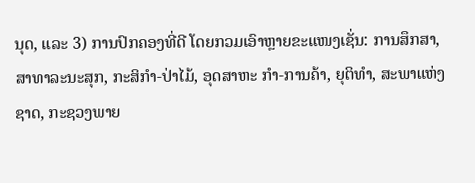ນຸດ, ແລະ 3) ການປົກຄອງທີ່ດີ ໂດຍກວມເອົາຫຼາຍຂະແໜງເຊັ່ນ: ການສຶກສາ, ສາທາລະນະສຸກ, ກະສິກໍາ-ປ່າໄມ້, ອຸດສາຫະ ກຳ-ການຄ້າ, ຍຸຕິທໍາ, ສະພາແຫ່ງຊາດ, ກະຊວງພາຍ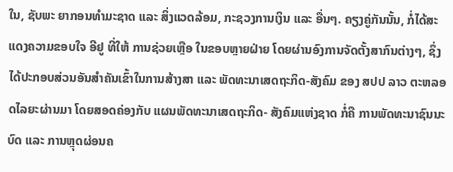ໃນ, ຊັບພະ ຍາກອນທຳມະຊາດ ແລະ ສິ່ງແວດລ້ອມ, ກະຊວງການເງິນ ແລະ ອື່ນໆ. ຄຽງຄູ່ກັນນັ້ນ, ກໍ່ໄດ້ສະແດງຄວາມຂອບໃຈ ອີຢູ ທີ່ໃຫ້ ການຊ່ວຍເຫຼືອ ໃນຂອບຫຼາຍຝ່າຍ ໂດຍຜ່ານອົງການຈັດຕັ້ງສາກົນຕ່າງໆ, ຊຶ່ງໄດ້ປະກອບສ່ວນອັນສຳຄັນເຂົ້າໃນການສ້າງສາ ແລະ ພັດທະນາເສດຖະກິດ-ສັງຄົມ ຂອງ ສປປ ລາວ ຕະຫລອດໄລຍະຜ່ານມາ ໂດຍສອດຄ່ອງກັບ ແຜນພັດທະນາເສດຖະກິດ- ສັງຄົມແຫ່ງຊາດ ກໍ່ຄື ການພັດທະນາຊົນນະບົດ ແລະ ການຫຼຸດຜ່ອນຄ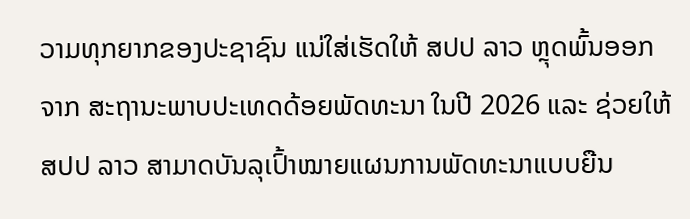ວາມທຸກຍາກຂອງປະຊາຊົນ ແນ່ໃສ່ເຮັດໃຫ້ ສປປ ລາວ ຫຼຸດພົ້ນອອກຈາກ ສະຖານະພາບປະເທດດ້ອຍພັດທະນາ ໃນປີ 2026 ແລະ ຊ່ວຍໃຫ້ ສປປ ລາວ ສາມາດບັນລຸເປົ້າໝາຍແຜນການພັດທະນາແບບຍືນ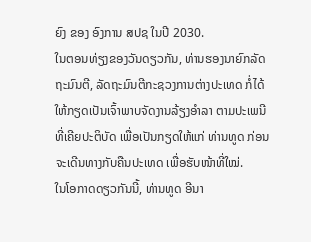ຍົງ ຂອງ ອົງການ ສປຊ ໃນປີ 2030.
ໃນຕອນທ່ຽງຂອງວັນດຽວກັນ, ທ່ານຮອງນາຍົກລັດຖະມົນຕີ, ລັດຖະມົນຕີກະຊວງການຕ່າງປະເທດ ກໍ່ໄດ້ໃຫ້ກຽດເປັນເຈົ້າພາບຈັດງານລ້ຽງອຳລາ ຕາມປະເພນີທີ່ເຄີຍປະຕິບັດ ເພື່ອເປັນກຽດໃຫ້ແກ່ ທ່ານທູດ ກ່ອນຈະເດີນທາງກັບຄືນປະເທດ ເພື່ອຮັບໜ້າທີ່ໃໝ່.
ໃນໂອກາດດຽວກັນນີ້, ທ່ານທູດ ອີນາ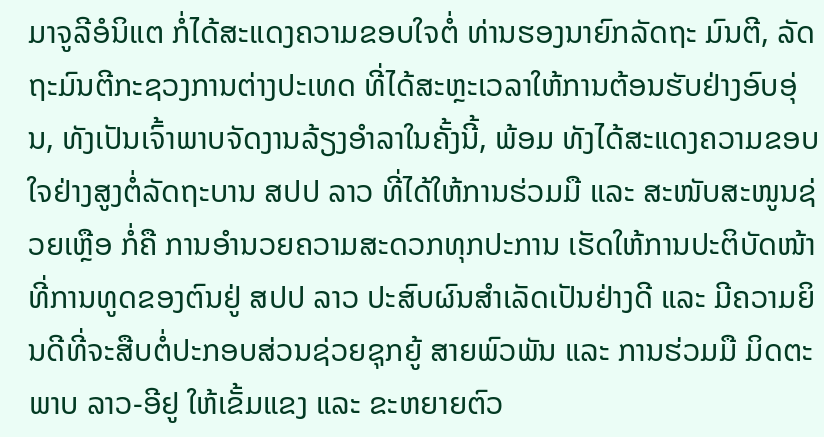ມາຈູລີອໍນິແຕ ກໍ່ໄດ້ສະແດງຄວາມຂອບໃຈຕໍ່ ທ່ານຮອງນາຍົກລັດຖະ ມົນຕີ, ລັດຖະມົນຕີກະຊວງການຕ່າງປະເທດ ທີ່ໄດ້ສະຫຼະເວລາໃຫ້ການຕ້ອນຮັບຢ່າງອົບອຸ່ນ, ທັງເປັນເຈົ້າພາບຈັດງານລ້ຽງອຳລາໃນຄັ້ງນີ້, ພ້ອມ ທັງໄດ້ສະແດງຄວາມຂອບໃຈຢ່າງສູງຕໍ່ລັດຖະບານ ສປປ ລາວ ທີ່ໄດ້ໃຫ້ການຮ່ວມມື ແລະ ສະໜັບສະໜູນຊ່ວຍເຫຼືອ ກໍ່ຄື ການອໍານວຍຄວາມສະດວກທຸກປະການ ເຮັດໃຫ້ການປະຕິບັດໜ້າທີ່ການທູດຂອງຕົນຢູ່ ສປປ ລາວ ປະສົບຜົນສຳເລັດເປັນຢ່າງດີ ແລະ ມີຄວາມຍິນດີທີ່ຈະສືບຕໍ່ປະກອບສ່ວນຊ່ວຍຊຸກຍູ້ ສາຍພົວພັນ ແລະ ການຮ່ວມມື ມິດຕະພາບ ລາວ-ອີຢູ ໃຫ້ເຂັ້ມແຂງ ແລະ ຂະຫຍາຍຕົວ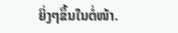ຍິ່ງໆຂຶ້ນໃນຕໍ່ໜ້າ.